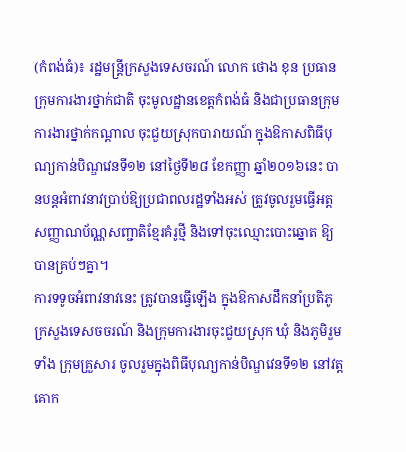(កំពង់ធំ)៖ រដ្ឋមន្រ្តីក្រសួងទេសចរណ៍ លោក ថោង ខុន ប្រធានក្រុមការងារថ្នាក់ជាតិ ចុះមូលដ្ឋានខេត្តកំពង់ធំ និងជាប្រធានក្រុម ការងារថ្នាក់កណ្តាល ចុះជួយស្រុកបារាយណ៍ ក្នុងឱកាសពិធីបុណ្យកាន់បិណ្ឌវេនទី១២ នៅថ្ងៃទី២៨ ខែកញ្ញា ឆ្នាំ២០១៦នេះ បានបន្តអំពាវនាវប្រាប់ឱ្យប្រជាពលរដ្ឋទាំងអស់ ត្រូវចូលរួមធ្វើអត្តសញ្ញាណប័ណ្ណសញ្ជាតិខ្មែរគំរូថ្មី និងទៅចុះឈ្មោះបោះឆ្នោត ឱ្យបានគ្រប់ៗគ្នា។
ការទទូចអំពាវនាវនេះ ត្រូវបានធ្វើឡើង ក្នុងឱកាសដឹកនាំប្រតិភូក្រសួងទេសចចរណ៍ និងក្រុមការងារចុះជួយស្រុក ឃុំ និងភូមិរួមទាំង ក្រុមគ្រួសារ ចូលរួមក្នុងពិធីបុណ្យកាន់បិណ្ឌវេនទី១២ នៅវត្តគោក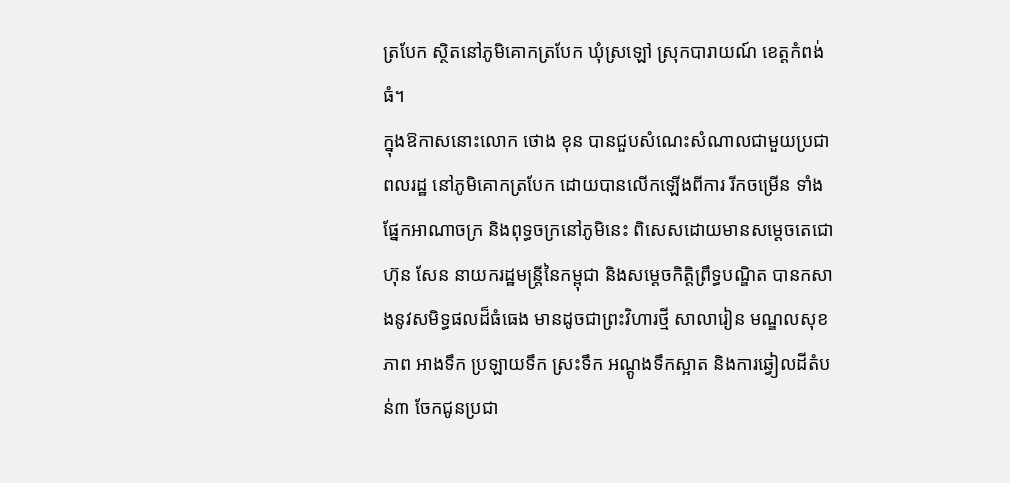ត្របែក ស្ថិតនៅភូមិគោកត្របែក ឃុំស្រឡៅ ស្រុកបារាយណ៍ ខេត្តកំពង់ធំ។
ក្នុងឱកាសនោះលោក ថោង ខុន បានជួបសំណេះសំណាលជាមួយប្រជាពលរដ្ឋ នៅភូមិគោកត្របែក ដោយបានលើកឡើងពីការ រីកចម្រើន ទាំងផ្នែកអាណាចក្រ និងពុទ្ធចក្រនៅភូមិនេះ ពិសេសដោយមានសម្តេចតេជោ ហ៊ុន សែន នាយករដ្ឋមន្ត្រីនៃកម្ពុជា និងសម្តេចកិត្តិព្រឹទ្ធបណ្ឌិត បានកសាងនូវសមិទ្ធផលដ៏ធំធេង មានដូចជាព្រះវិហារថ្មី សាលារៀន មណ្ឌលសុខភាព អាងទឹក ប្រឡាយទឹក ស្រះទឹក អណ្តូងទឹកស្អាត និងការឆ្វៀលដីតំបន់៣ ចែកជូនប្រជា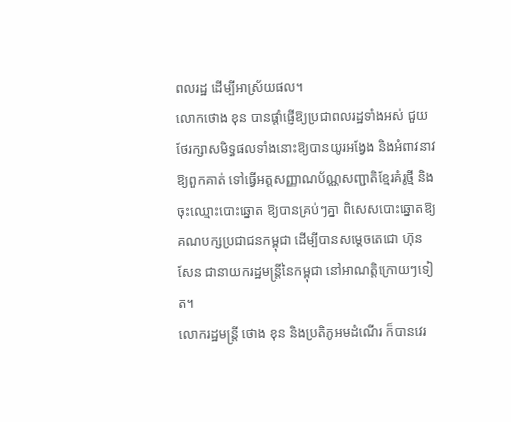ពលរដ្ឋ ដើម្បីអាស្រ័យផល។
លោកថោង ខុន បានផ្តាំផ្ញើឱ្យប្រជាពលរដ្ឋទាំងអស់ ជួយថែរក្សាសមិទ្ធផលទាំងនោះឱ្យបានយូរអង្វែង និងអំពាវនាវឱ្យពួកគាត់ ទៅធ្វើអត្តសញ្ញាណប័ណ្ណសញ្ជាតិខ្មែរគំរូថ្មី និងចុះឈ្មោះបោះឆ្នោត ឱ្យបានគ្រប់ៗគ្នា ពិសេសបោះឆ្នោតឱ្យគណបក្សប្រជាជនកម្ពុជា ដើម្បីបានសម្តេចតេជោ ហ៊ុន សែន ជានាយករដ្ឋមន្ត្រីនៃកម្ពុជា នៅអាណត្តិក្រោយៗទៀត។
លោករដ្ឋមន្រ្តី ថោង ខុន និងប្រតិភូអមដំណើរ ក៏បានវេរ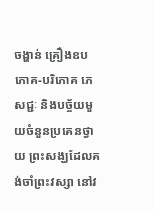ចង្ហាន់ គ្រឿងឧបភោគ-បរិភោគ ភេសជ្ជៈ និងបច្ច័យមួយចំនួនប្រគេនថ្វាយ ព្រះសង្ឃដែលគង់ចាំព្រះវស្សា នៅវ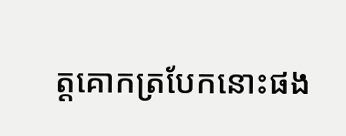ត្តគោកត្របែកនោះផង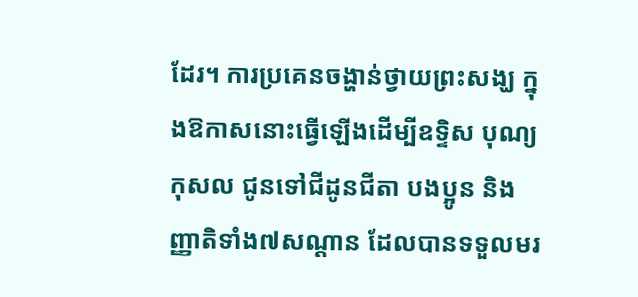ដែរ។ ការប្រគេនចង្ហាន់ថ្វាយព្រះសង្ឃ ក្នុងឱកាសនោះធ្វើឡើងដើម្បីឧទ្ទិស បុណ្យកុសល ជូនទៅជីដូនជីតា បងប្អូន និងញ្ញាតិទាំង៧សណ្តាន ដែលបានទទួលមរ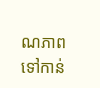ណភាព ទៅកាន់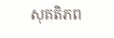សុគតិភព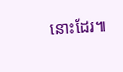នោះដែរ៕